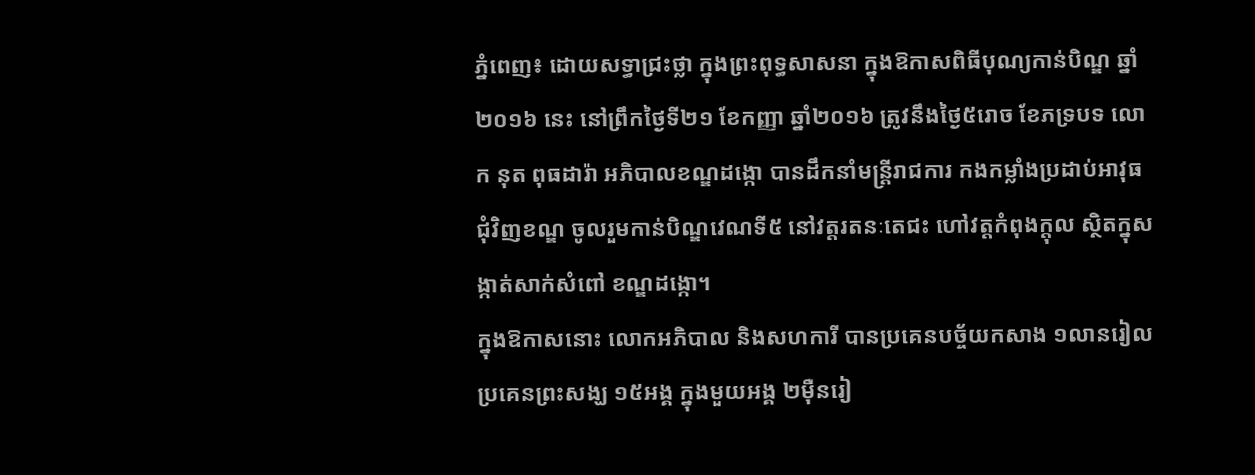ភ្នំពេញ៖ ដោយសទ្ធាជ្រះថ្លា ក្នុងព្រះពុទ្ធសាសនា ក្នុងឱកាសពិធីបុណ្យកាន់បិណ្ឌ ឆ្នាំ២០១៦ នេះ នៅព្រឹកថ្ងៃទី២១ ខែកញ្ញា ឆ្នាំ២០១៦ ត្រូវនឹងថ្ងៃ៥រោច ខែភទ្របទ លោក នុត ពុធដារ៉ា អភិបាលខណ្ឌដង្កោ បានដឹកនាំមន្ត្រីរាជការ កងកម្លាំងប្រដាប់អាវុធ ជុំវិញខណ្ឌ ចូលរួមកាន់បិណ្ឌវេណទី៥ នៅវត្តរតនៈតេជះ ហៅវត្តកំពុងក្តុល ស្ថិតក្នុសង្កាត់សាក់សំពៅ ខណ្ឌដង្កោ។
ក្នុងឱកាសនោះ លោកអភិបាល និងសហការី បានប្រគេនបច្ច័យកសាង ១លានរៀល ប្រគេនព្រះសង្ឃ ១៥អង្គ ក្នុងមួយអង្គ ២ម៉ឺនរៀ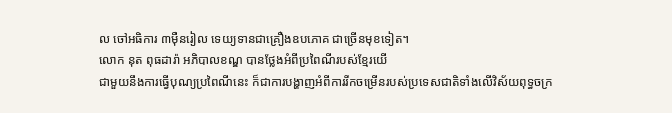ល ចៅអធិការ ៣ម៉ឺនរៀល ទេយ្យទានជាគ្រឿងឧបភោគ ជាច្រើនមុខទៀត។
លោក នុត ពុធដារ៉ា អភិបាលខណ្ឌ បានថ្លែងអំពីប្រពៃណីរបស់ខ្មែរយើ
ជាមួយនឹងការធ្វើបុណ្យប្រពៃណីនេះ ក៏ជាការបង្ហាញអំពីការរីកចម្រើនរបស់ប្រទេសជាតិទាំងលើវិស័យពុទ្ធចក្រ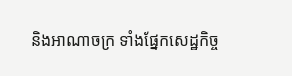និងអាណាចក្រ ទាំងផ្នែកសេដ្ឋកិច្ច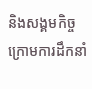និងសង្គមកិច្ច ក្រោមការដឹកនាំ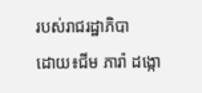របស់រាជរដ្ឋាភិបា
ដោយ៖ជីម ភារ៉ា ដង្កោ